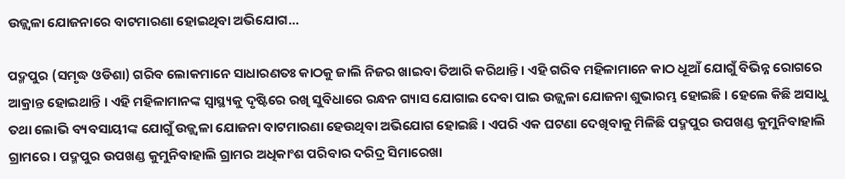ଉଜ୍ଜ୍ଵଳା ଯୋଜନାରେ ବାଟମାରଣା ହୋଇଥିବା ଅଭିଯୋଗ…

ପଦ୍ମପୁର (ସମୃଦ୍ଧ ଓଡିଶା) ଗରିବ ଲୋକମାନେ ସାଧାରଣତଃ କାଠକୁ ଜାଲି ନିଜର ଖାଇବା ତିଆରି କରିଥାନ୍ତି । ଏହି ଗରିବ ମହିଳାମାନେ କାଠ ଧୂଆଁ ଯୋଗୁଁ ବିଭିନ୍ନ ରୋଗରେ ଆକ୍ରାନ୍ତ ହୋଇଥାନ୍ତି । ଏହି ମହିଳାମାନଙ୍କ ସ୍ୱାସ୍ଥ୍ୟକୁ ଦୃଷ୍ଟିରେ ରଖି ସୁବିଧାରେ ରନ୍ଧନ ଗ୍ୟାସ ଯୋଗାଇ ଦେବା ପାଇ ଉଜ୍ଜ୍ଵଳା ଯୋଜନା ଶୁଭାରମ୍ଭ ହୋଇଛି । ହେଲେ କିଛି ଅସାଧୁ ତଥା ଲୋଭି ବ୍ୟବସାୟୀଙ୍କ ଯୋଗୁଁ ଉଜ୍ଜ୍ଵଳା ଯୋଜନା ବାଟମାରଣା ହେଉଥିବା ଅଭିଯୋଗ ହୋଇଛି । ଏପରି ଏକ ଘଟଣା ଦେଖିବାକୁ ମିଳିଛି ପଦ୍ମପୁର ଉପଖଣ୍ଡ କୁମୁନିବାହାଲି ଗ୍ରାମରେ । ପଦ୍ମପୁର ଉପଖଣ୍ଡ କୁମୁନିବାହାଲି ଗ୍ରାମର ଅଧିକାଂଶ ପରିବାର ଦରିଦ୍ର ସିମାରେଖା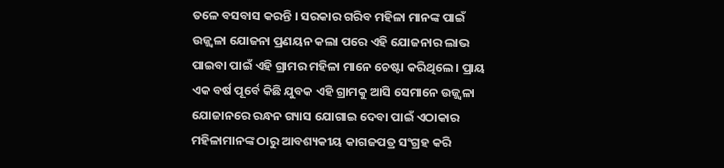ତଳେ ବସବାସ କରନ୍ତି । ସରକାର ଗରିବ ମହିଳା ମାନଙ୍କ ପାଇଁ ଉଜ୍ଜ୍ଵଳା ଯୋଜନା ପ୍ରଣୟନ କଲା ପରେ ଏହି ଯୋଜନାର ଲାଭ ପାଇବା ପାଇଁ ଏହି ଗ୍ରାମର ମହିଳା ମାନେ ଚେଷ୍ଟା କରିଥିଲେ । ପ୍ରାୟ ଏକ ବର୍ଷ ପୂର୍ବେ କିଛି ଯୁବକ ଏହି ଗ୍ରାମକୁ ଆସି ସେମାନେ ଉଜ୍ଜ୍ଵଳା ଯୋଜାନରେ ରନ୍ଧନ ଗ୍ୟାସ ଯୋଗାଇ ଦେବା ପାଇଁ ଏଠାକାର ମହିଳାମାନଙ୍କ ଠାରୁ ଆବଶ୍ୟକୀୟ କାଗଜପତ୍ର ସଂଗ୍ରହ କରି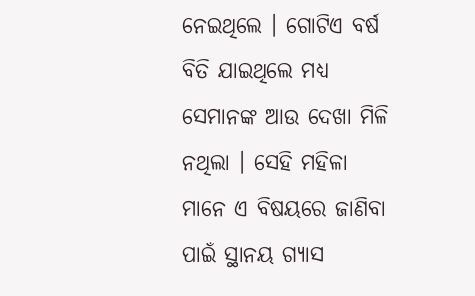ନେଇଥିଲେ । ଗୋଟିଏ ବର୍ଷ ବିତି ଯାଇଥିଲେ ମଧ୍ୟ ସେମାନଙ୍କ ଆଉ ଦେଖା ମିଳି ନଥିଲା । ସେହି ମହିଳା ମାନେ ଏ ବିଷୟରେ ଜାଣିବା ପାଇଁ ସ୍ଥାନୟ ଗ୍ୟାସ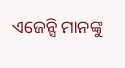ଏଜେନ୍ସି ମାନଙ୍କୁ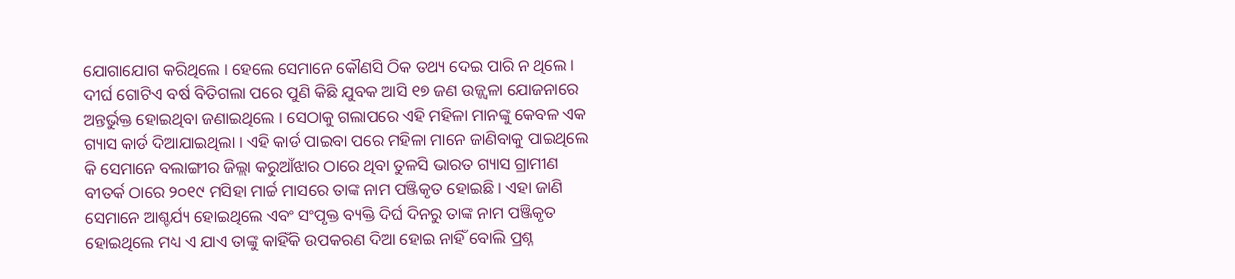ଯୋଗାଯୋଗ କରିଥିଲେ । ହେଲେ ସେମାନେ କୌଣସି ଠିକ ତଥ୍ୟ ଦେଇ ପାରି ନ ଥିଲେ । ଦୀର୍ଘ ଗୋଟିଏ ବର୍ଷ ବିତିଗଲା ପରେ ପୁଣି କିଛି ଯୁବକ ଆସି ୧୭ ଜଣ ଉଜ୍ଜ୍ଵଳା ଯୋଜନାରେ ଅନ୍ତର୍ଭୁକ୍ତ ହୋଇଥିବା ଜଣାଇଥିଲେ । ସେଠାକୁ ଗଲାପରେ ଏହି ମହିଳା ମାନଙ୍କୁ କେବଳ ଏକ ଗ୍ୟାସ କାର୍ଡ ଦିଆଯାଇଥିଲା । ଏହି କାର୍ଡ ପାଇବା ପରେ ମହିଳା ମାନେ ଜାଣିବାକୁ ପାଇଥିଲେ କି ସେମାନେ ବଲାଙ୍ଗୀର ଜିଲ୍ଲା କରୁଆଁଝାର ଠାରେ ଥିବା ତୁଳସି ଭାରତ ଗ୍ୟାସ ଗ୍ରାମୀଣ ବୀତର୍କ ଠାରେ ୨୦୧୯ ମସିହା ମାର୍ଚ୍ଚ ମାସରେ ତାଙ୍କ ନାମ ପଞ୍ଜିକୃତ ହୋଇଛି । ଏହା ଜାଣି ସେମାନେ ଆଶ୍ଚର୍ଯ୍ୟ ହୋଇଥିଲେ ଏବଂ ସଂପୃକ୍ତ ବ୍ୟକ୍ତି ଦିର୍ଘ ଦିନରୁ ତାଙ୍କ ନାମ ପଞ୍ଜିକୃତ ହୋଇଥିଲେ ମଧ୍ୟ ଏ ଯାଏ ତାଙ୍କୁ କାହିଁକି ଉପକରଣ ଦିଆ ହୋଇ ନାହିଁ ବୋଲି ପ୍ରଶ୍ନ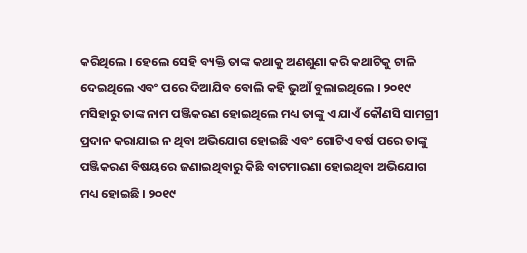କରିଥିଲେ । ହେଲେ ସେହି ବ୍ୟକ୍ତି ତାଙ୍କ କଥାକୁ ଅଣଶୁଣା କରି କଥାଟିକୁ ଟାଳି ଦେଇଥିଲେ ଏବଂ ପରେ ଦିଆଯିବ ବୋଲି କହି ଭୁଆଁ ବୁଲାଇଥିଲେ । ୨୦୧୯ ମସିହାରୁ ତାଙ୍କ ନାମ ପଞ୍ଜିକରଣ ହୋଇଥିଲେ ମଧ୍ୟ ତାଙ୍କୁ ଏ ଯାଏଁ କୌଣସି ସାମଗ୍ରୀ ପ୍ରଦାନ କରାଯାଇ ନ ଥିବା ଅଭିଯୋଗ ହୋଇଛି ଏବଂ ଗୋଟିଏ ବର୍ଷ ପରେ ତାଙ୍କୁ ପଞ୍ଜିକରଣ ବିଷୟରେ ଜଣାଇଥିବାରୁ କିଛି ବାଟମାରଣା ହୋଇଥିବା ଅଭିଯୋଗ ମଧ୍ୟ ହୋଇଛି । ୨୦୧୯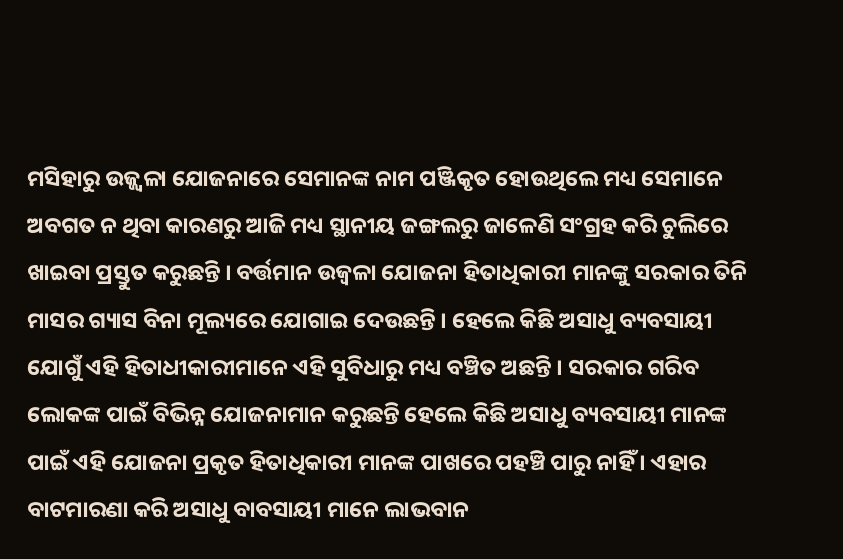ମସିହାରୁ ଉଜ୍ଜ୍ଵଳା ଯୋଜନାରେ ସେମାନଙ୍କ ନାମ ପଞ୍ଜିକୃତ ହୋଉଥିଲେ ମଧ୍ୟ ସେମାନେ ଅବଗତ ନ ଥିବା କାରଣରୁ ଆଜି ମଧ୍ୟ ସ୍ଥାନୀୟ ଜଙ୍ଗଲରୁ ଜାଳେଣି ସଂଗ୍ରହ କରି ଚୁଲିରେ ଖାଇବା ପ୍ରସ୍ତୁତ କରୁଛନ୍ତି । ବର୍ତ୍ତମାନ ଉଜ୍ଵଳା ଯୋଜନା ହିତାଧିକାରୀ ମାନଙ୍କୁ ସରକାର ତିନି ମାସର ଗ୍ୟାସ ବିନା ମୂଲ୍ୟରେ ଯୋଗାଇ ଦେଉଛନ୍ତି । ହେଲେ କିଛି ଅସାଧୁ ବ୍ୟବସାୟୀ ଯୋଗୁଁ ଏହି ହିତାଧୀକାରୀମାନେ ଏହି ସୁବିଧାରୁ ମଧ୍ୟ ବଞ୍ଚିତ ଅଛନ୍ତି । ସରକାର ଗରିବ ଲୋକଙ୍କ ପାଇଁ ବିଭିନ୍ନ ଯୋଜନାମାନ କରୁଛନ୍ତି ହେଲେ କିଛି ଅସାଧୁ ବ୍ୟବସାୟୀ ମାନଙ୍କ ପାଇଁ ଏହି ଯୋଜନା ପ୍ରକୃତ ହିତାଧିକାରୀ ମାନଙ୍କ ପାଖରେ ପହଞ୍ଚି ପାରୁ ନାହିଁ । ଏହାର ବାଟମାରଣା କରି ଅସାଧୁ ବାବସାୟୀ ମାନେ ଲାଭବାନ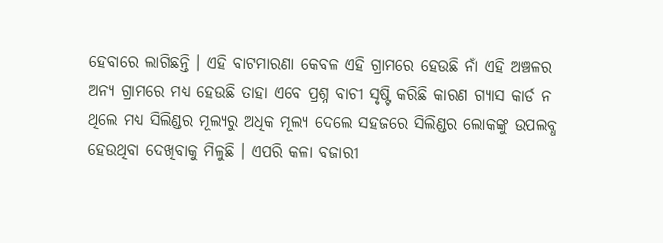ହେବାରେ ଲାଗିଛନ୍ତି । ଏହି ବାଟମାରଣା କେବଳ ଏହି ଗ୍ରାମରେ ହେଉଛି ନାଁ ଏହି ଅଞ୍ଚଳର ଅନ୍ୟ ଗ୍ରାମରେ ମଧ୍ୟ ହେଉଛି ତାହା ଏବେ ପ୍ରଶ୍ନ ବାଚୀ ସୃଷ୍ଟି କରିଛି କାରଣ ଗ୍ୟାସ କାର୍ଡ ନ ଥିଲେ ମଧ୍ୟ ସିଲିଣ୍ଡର ମୂଲ୍ୟରୁ ଅଧିକ ମୂଲ୍ୟ ଦେଲେ ସହଜରେ ସିଲିଣ୍ଡର ଲୋକଙ୍କୁ ଉପଲବ୍ଧ ହେଉଥିବା ଦେଖିବାକୁ ମିଳୁଛି । ଏପରି କଳା ବଜାରୀ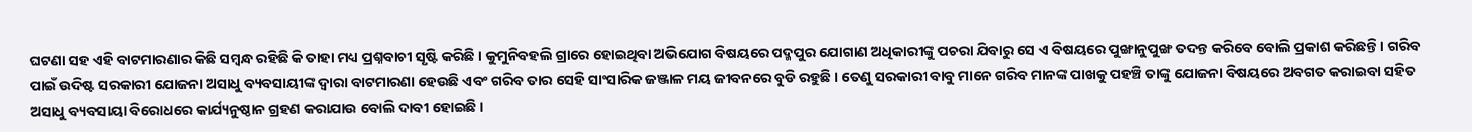ଘଟଣା ସହ ଏହି ବାଟମାରଣାର କିଛି ସମ୍ବନ୍ଧ ରହିଛି କି ତାହା ମଧ୍ୟ ପ୍ରଶ୍ନବାଚୀ ସୃଷ୍ଟି କରିଛି । କୁମୁନିବହଲି ଗ୍ରାରେ ହୋଇଥିବା ଅଭିଯୋଗ ବିଷୟରେ ପଦ୍ମପୁର ଯୋଗାଣ ଅଧିକାରୀଙ୍କୁ ପଚରା ଯିବାରୁ ସେ ଏ ବିଷୟରେ ପୁଙ୍ଖାନୁପୁଙ୍ଖ ତଦନ୍ତ କରିବେ ବୋଲି ପ୍ରକାଶ କରିଛନ୍ତି । ଗରିବ ପାଇଁ ଉଦିଷ୍ଟ ସରକାରୀ ଯୋଜନା ଅସାଧୁ ବ୍ୟବସାୟୀଙ୍କ ଦ୍ୱାରା ବାଟମାରଣା ହେଉଛି ଏବଂ ଗରିବ ତାର ସେହି ସାଂସାରିକ ଜଞ୍ଜାଳ ମୟ ଜୀବନରେ ବୁଡି ରହୁଛି । ତେଣୁ ସରକାରୀ ବାବୁ ମାନେ ଗରିବ ମାନଙ୍କ ପାଖକୁ ପହଞ୍ଚି ତାଙ୍କୁ ଯୋଜନା ବିଷୟରେ ଅବଗତ କରାଇବା ସହିତ ଅସାଧୁ ବ୍ୟବସାୟା ବିରୋଧରେ କାର୍ଯ୍ୟନୁଷ୍ଠାନ ଗ୍ରହଣ କରାଯାଉ ବୋଲି ଦାବୀ ହୋଇଛି ।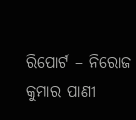ରିପୋର୍ଟ – ନିରୋଜ କୁମାର ପାଣୀ